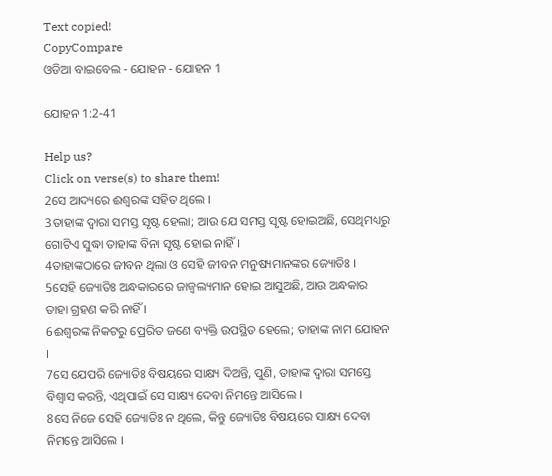Text copied!
CopyCompare
ଓଡିଆ ବାଇବେଲ - ଯୋହନ - ଯୋହନ 1

ଯୋହନ 1:2-41

Help us?
Click on verse(s) to share them!
2ସେ ଆଦ୍ୟରେ ଈଶ୍ୱରଙ୍କ ସହିତ ଥିଲେ ।
3ତାହାଙ୍କ ଦ୍ୱାରା ସମସ୍ତ ସୃଷ୍ଟ ହେଲା; ଆଉ ଯେ ସମସ୍ତ ସୃଷ୍ଟ ହୋଇଅଛି, ସେଥିମଧ୍ୟରୁ ଗୋଟିଏ ସୁଦ୍ଧା ତାହାଙ୍କ ବିନା ସୃଷ୍ଟ ହୋଇ ନାହିଁ ।
4ତାହାଙ୍କଠାରେ ଜୀବନ ଥିଲା ଓ ସେହି ଜୀବନ ମନୁଷ୍ୟମାନଙ୍କର ଜ୍ୟୋତିଃ ।
5ସେହି ଜ୍ୟୋତିଃ ଅନ୍ଧକାରରେ ଜାଜ୍ୱଲ୍ୟମାନ ହୋଇ ଆସୁଅଛି, ଆଉ ଅନ୍ଧକାର ତାହା ଗ୍ରହଣ କରି ନାହିଁ ।
6ଈଶ୍ୱରଙ୍କ ନିକଟରୁ ପ୍ରେରିତ ଜଣେ ବ୍ୟକ୍ତି ଉପସ୍ଥିତ ହେଲେ; ତାହାଙ୍କ ନାମ ଯୋହନ ।
7ସେ ଯେପରି ଜ୍ୟୋତିଃ ବିଷୟରେ ସାକ୍ଷ୍ୟ ଦିଅନ୍ତି, ପୁଣି, ତାହାଙ୍କ ଦ୍ୱାରା ସମସ୍ତେ ବିଶ୍ୱାସ କରନ୍ତି, ଏଥିପାଇଁ ସେ ସାକ୍ଷ୍ୟ ଦେବା ନିମନ୍ତେ ଆସିଲେ ।
8ସେ ନିଜେ ସେହି ଜ୍ୟୋତିଃ ନ ଥିଲେ, କିନ୍ତୁ ଜ୍ୟୋତିଃ ବିଷୟରେ ସାକ୍ଷ୍ୟ ଦେବା ନିମନ୍ତେ ଆସିଲେ ।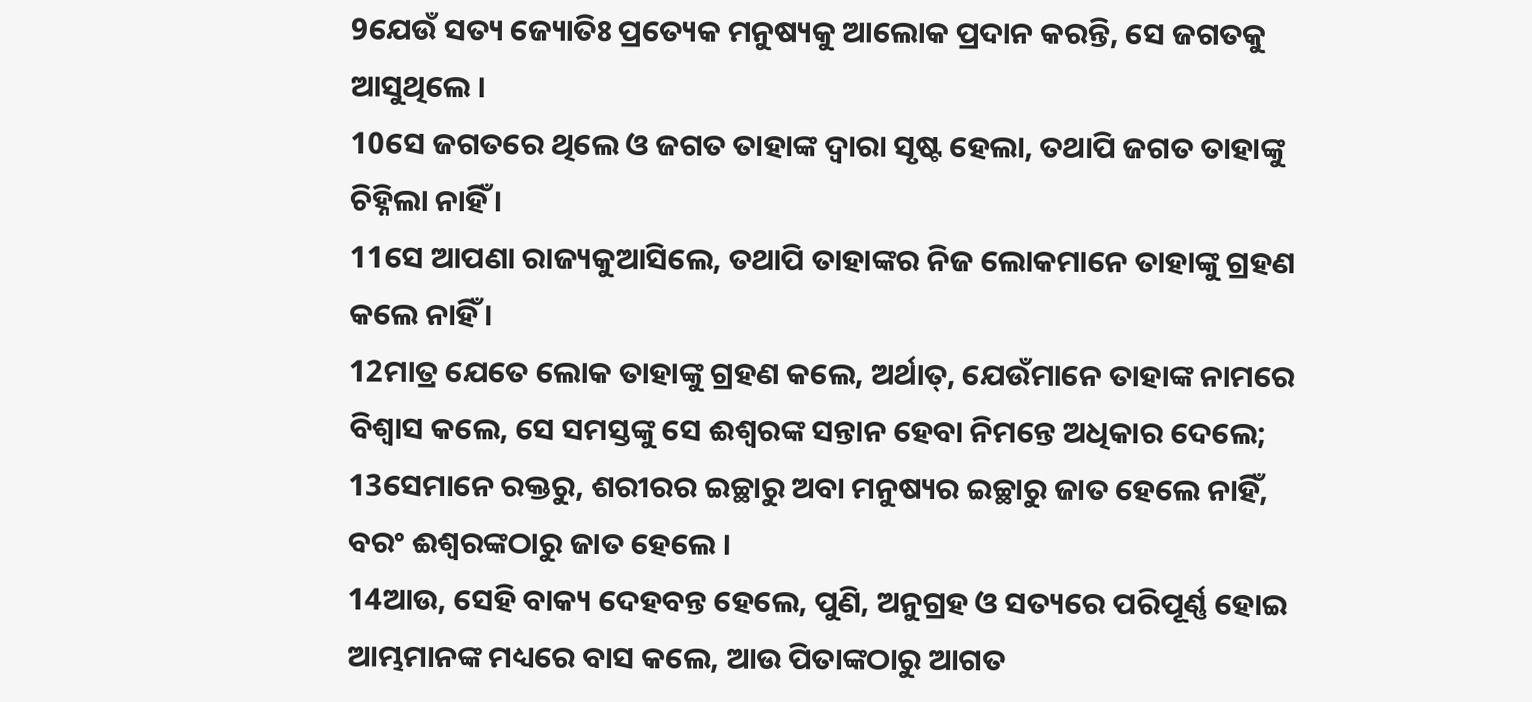9ଯେଉଁ ସତ୍ୟ ଜ୍ୟୋତିଃ ପ୍ରତ୍ୟେକ ମନୁଷ୍ୟକୁ ଆଲୋକ ପ୍ରଦାନ କରନ୍ତି, ସେ ଜଗତକୁ ଆସୁଥିଲେ ।
10ସେ ଜଗତରେ ଥିଲେ ଓ ଜଗତ ତାହାଙ୍କ ଦ୍ୱାରା ସୃଷ୍ଟ ହେଲା, ତଥାପି ଜଗତ ତାହାଙ୍କୁ ଚିହ୍ନିଲା ନାହିଁ ।
11ସେ ଆପଣା ରାଜ୍ୟକୁଆସିଲେ, ତଥାପି ତାହାଙ୍କର ନିଜ ଲୋକମାନେ ତାହାଙ୍କୁ ଗ୍ରହଣ କଲେ ନାହିଁ ।
12ମାତ୍ର ଯେତେ ଲୋକ ତାହାଙ୍କୁ ଗ୍ରହଣ କଲେ, ଅର୍ଥାତ୍‍, ଯେଉଁମାନେ ତାହାଙ୍କ ନାମରେ ବିଶ୍ୱାସ କଲେ, ସେ ସମସ୍ତଙ୍କୁ ସେ ଈଶ୍ୱରଙ୍କ ସନ୍ତାନ ହେବା ନିମନ୍ତେ ଅଧିକାର ଦେଲେ;
13ସେମାନେ ରକ୍ତରୁ, ଶରୀରର ଇଚ୍ଛାରୁ ଅବା ମନୁଷ୍ୟର ଇଚ୍ଛାରୁ ଜାତ ହେଲେ ନାହିଁ, ବରଂ ଈଶ୍ୱରଙ୍କଠାରୁ ଜାତ ହେଲେ ।
14ଆଉ, ସେହି ବାକ୍ୟ ଦେହବନ୍ତ ହେଲେ, ପୁଣି, ଅନୁଗ୍ରହ ଓ ସତ୍ୟରେ ପରିପୂର୍ଣ୍ଣ ହୋଇ ଆମ୍ଭମାନଙ୍କ ମଧ୍ୟରେ ବାସ କଲେ, ଆଉ ପିତାଙ୍କଠାରୁ ଆଗତ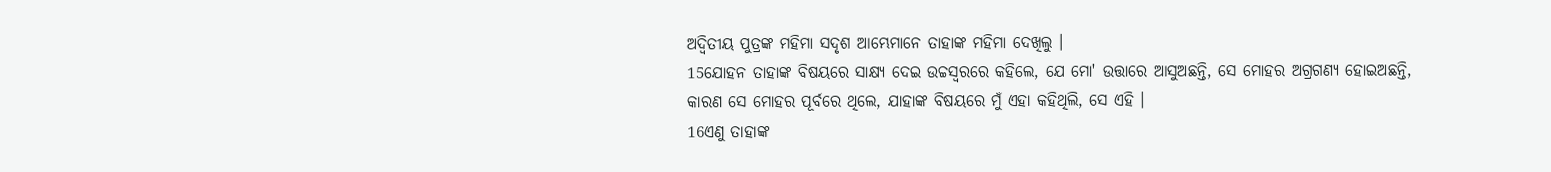ଅଦ୍ୱିତୀୟ ପୁତ୍ରଙ୍କ ମହିମା ସଦୃଶ ଆମ୍ଭେମାନେ ତାହାଙ୍କ ମହିମା ଦେଖିଲୁ ।
15ଯୋହନ ତାହାଙ୍କ ବିଷୟରେ ସାକ୍ଷ୍ୟ ଦେଇ ଉଚ୍ଚସ୍ୱରରେ କହିଲେ, ଯେ ମୋ' ଉତ୍ତାରେ ଆସୁଅଛନ୍ତି, ସେ ମୋହର ଅଗ୍ରଗଣ୍ୟ ହୋଇଅଛନ୍ତି, କାରଣ ସେ ମୋହର ପୂର୍ବରେ ଥିଲେ, ଯାହାଙ୍କ ବିଷୟରେ ମୁଁ ଏହା କହିଥିଲି, ସେ ଏହି ।
16ଏଣୁ ତାହାଙ୍କ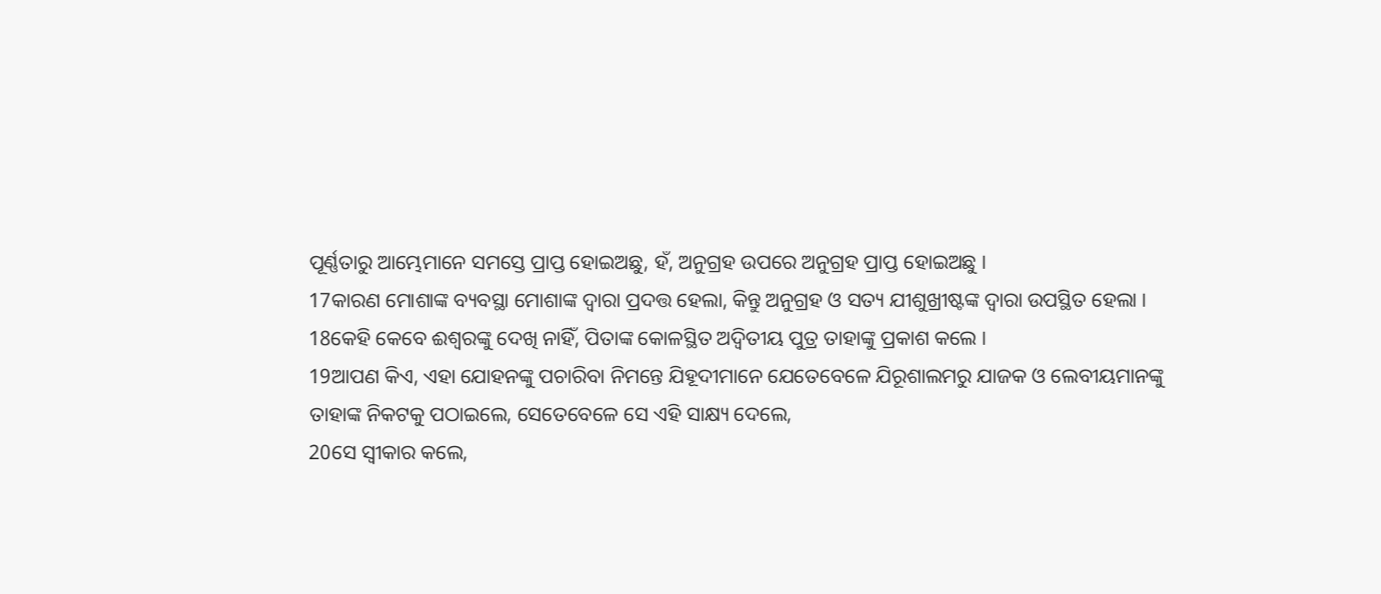ପୂର୍ଣ୍ଣତାରୁ ଆମ୍ଭେମାନେ ସମସ୍ତେ ପ୍ରାପ୍ତ ହୋଇଅଛୁ, ହଁ, ଅନୁଗ୍ରହ ଉପରେ ଅନୁଗ୍ରହ ପ୍ରାପ୍ତ ହୋଇଅଛୁ ।
17କାରଣ ମୋଶାଙ୍କ ବ୍ୟବସ୍ଥା ମୋଶାଙ୍କ ଦ୍ୱାରା ପ୍ରଦତ୍ତ ହେଲା, କିନ୍ତୁ ଅନୁଗ୍ରହ ଓ ସତ୍ୟ ଯୀଶୁଖ୍ରୀଷ୍ଟଙ୍କ ଦ୍ୱାରା ଉପସ୍ଥିତ ହେଲା ।
18କେହି କେବେ ଈଶ୍ୱରଙ୍କୁ ଦେଖି ନାହିଁ, ପିତାଙ୍କ କୋଳସ୍ଥିତ ଅଦ୍ୱିତୀୟ ପୁତ୍ର ତାହାଙ୍କୁ ପ୍ରକାଶ କଲେ ।
19ଆପଣ କିଏ, ଏହା ଯୋହନଙ୍କୁ ପଚାରିବା ନିମନ୍ତେ ଯିହୂଦୀମାନେ ଯେତେବେଳେ ଯିରୂଶାଲମରୁ ଯାଜକ ଓ ଲେବୀୟମାନଙ୍କୁ ତାହାଙ୍କ ନିକଟକୁ ପଠାଇଲେ, ସେତେବେଳେ ସେ ଏହି ସାକ୍ଷ୍ୟ ଦେଲେ,
20ସେ ସ୍ୱୀକାର କଲେ,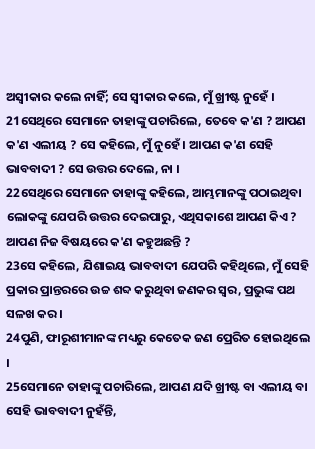ଅସ୍ୱୀକାର କଲେ ନାହିଁ; ସେ ସ୍ୱୀକାର କଲେ, ମୁଁ ଖ୍ରୀଷ୍ଟ ନୁହେଁ ।
21ସେଥିରେ ସେମାନେ ତାହାଙ୍କୁ ପଚାରିଲେ, ତେବେ କ'ଣ ? ଆପଣ କ'ଣ ଏଲୀୟ ? ସେ କହିଲେ, ମୁଁ ନୁହେଁ । ଆପଣ କ'ଣ ସେହି ଭାବବାଦୀ ? ସେ ଉତ୍ତର ଦେଲେ, ନା ।
22ସେଥିରେ ସେମାନେ ତାହାଙ୍କୁ କହିଲେ, ଆମ୍ଭମାନଙ୍କୁ ପଠାଇଥିବା ଲୋକଙ୍କୁ ଯେପରି ଉତ୍ତର ଦେଇପାରୁ, ଏଥିସକାଶେ ଆପଣ କିଏ ? ଆପଣ ନିଜ ବିଷୟରେ କ'ଣ କହୁଅଛନ୍ତି ?
23ସେ କହିଲେ, ଯିଶାଇୟ ଭାବବାଦୀ ଯେପରି କହିଥିଲେ, ମୁଁ ସେହି ପ୍ରକାର ପ୍ରାନ୍ତରରେ ଉଚ୍ଚ ଶବ୍ଦ କରୁଥିବା ଜଣକର ସ୍ୱର, ପ୍ରଭୁଙ୍କ ପଥ ସଳଖ କର ।
24ପୁଣି, ଫାରୂଶୀମାନଙ୍କ ମଧ୍ୟରୁ କେତେକ ଜଣ ପ୍ରେରିତ ହୋଇଥିଲେ ।
25ସେମାନେ ତାହାଙ୍କୁ ପଚାରିଲେ, ଆପଣ ଯଦି ଖ୍ରୀଷ୍ଟ ବା ଏଲୀୟ ବା ସେହି ଭାବବାଦୀ ନୁହଁନ୍ତି,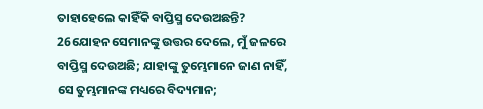ତାହାହେଲେ କାହିଁକି ବାପ୍ତିସ୍ମ ଦେଉଅଛନ୍ତି?
26ଯୋହନ ସେମାନଙ୍କୁ ଉତ୍ତର ଦେଲେ, ମୁଁ ଜଳରେ ବାପ୍ତିସ୍ମ ଦେଉଅଛି; ଯାହାଙ୍କୁ ତୁମ୍ଭେମାନେ ଜାଣ ନାହିଁ, ସେ ତୁମ୍ଭମାନଙ୍କ ମଧ୍ୟରେ ବିଦ୍ୟମାନ;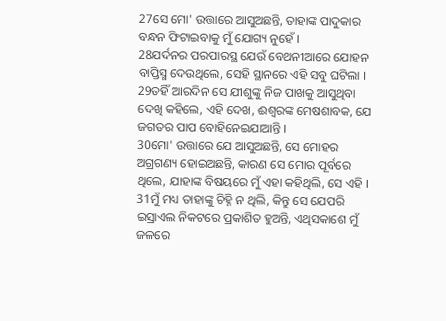27ସେ ମୋ' ଉତ୍ତାରେ ଆସୁଅଛନ୍ତି, ତାହାଙ୍କ ପାଦୁକାର ବନ୍ଧନ ଫିଟାଇବାକୁ ମୁଁ ଯୋଗ୍ୟ ନୁହେଁ ।
28ଯର୍ଦନର ପରପାରସ୍ଥ ଯେଉଁ ବେଥନୀଆରେ ଯୋହନ ବାପ୍ତିସ୍ମ ଦେଉଥିଲେ, ସେହି ସ୍ଥାନରେ ଏହି ସବୁ ଘଟିଲା ।
29ତହିଁ ଆରଦିନ ସେ ଯୀଶୁଙ୍କୁ ନିଜ ପାଖକୁ ଆସୁଥିବା ଦେଖି କହିଲେ, ଏହି ଦେଖ, ଈଶ୍ୱରଙ୍କ ମେଷଶାବକ, ଯେ ଜଗତର ପାପ ବୋହିନେଇଯାଆନ୍ତି ।
30ମୋ' ଉତ୍ତାରେ ଯେ ଆସୁଅଛନ୍ତି, ସେ ମୋହର ଅଗ୍ରଗଣ୍ୟ ହୋଇଅଛନ୍ତି, କାରଣ ସେ ମୋର ପୂର୍ବରେ ଥିଲେ, ଯାହାଙ୍କ ବିଷୟରେ ମୁଁ ଏହା କହିଥିଲି, ସେ ଏହି ।
31ମୁଁ ମଧ୍ୟ ତାହାଙ୍କୁ ଚିହ୍ନି ନ ଥିଲି, କିନ୍ତୁ ସେ ଯେପରି ଇସ୍ରାଏଲ ନିକଟରେ ପ୍ରକାଶିତ ହୁଅନ୍ତି, ଏଥିସକାଶେ ମୁଁ ଜଳରେ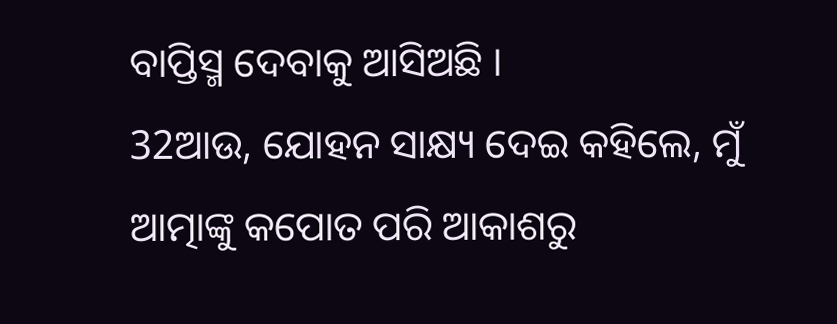ବାପ୍ତିସ୍ମ ଦେବାକୁ ଆସିଅଛି ।
32ଆଉ, ଯୋହନ ସାକ୍ଷ୍ୟ ଦେଇ କହିଲେ, ମୁଁ ଆତ୍ମାଙ୍କୁ କପୋତ ପରି ଆକାଶରୁ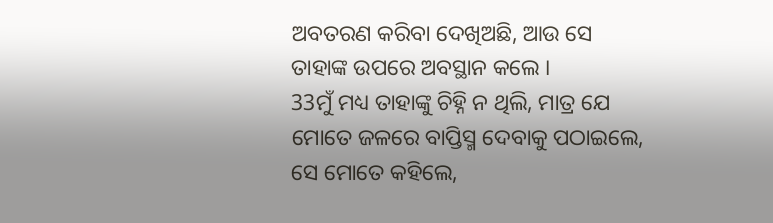ଅବତରଣ କରିବା ଦେଖିଅଛି, ଆଉ ସେ ତାହାଙ୍କ ଉପରେ ଅବସ୍ଥାନ କଲେ ।
33ମୁଁ ମଧ୍ୟ ତାହାଙ୍କୁ ଚିହ୍ନି ନ ଥିଲି, ମାତ୍ର ଯେ ମୋତେ ଜଳରେ ବାପ୍ତିସ୍ମ ଦେବାକୁ ପଠାଇଲେ, ସେ ମୋତେ କହିଲେ,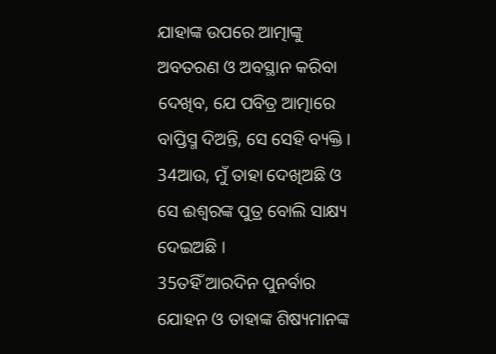ଯାହାଙ୍କ ଉପରେ ଆତ୍ମାଙ୍କୁ ଅବତରଣ ଓ ଅବସ୍ଥାନ କରିବା ଦେଖିବ, ଯେ ପବିତ୍ର ଆତ୍ମାରେ ବାପ୍ତିସ୍ମ ଦିଅନ୍ତି, ସେ ସେହି ବ୍ୟକ୍ତି ।
34ଆଉ, ମୁଁ ତାହା ଦେଖିଅଛି ଓ ସେ ଈଶ୍ୱରଙ୍କ ପୁତ୍ର ବୋଲି ସାକ୍ଷ୍ୟ ଦେଇଅଛି ।
35ତହିଁ ଆରଦିନ ପୁନର୍ବାର ଯୋହନ ଓ ତାହାଙ୍କ ଶିଷ୍ୟମାନଙ୍କ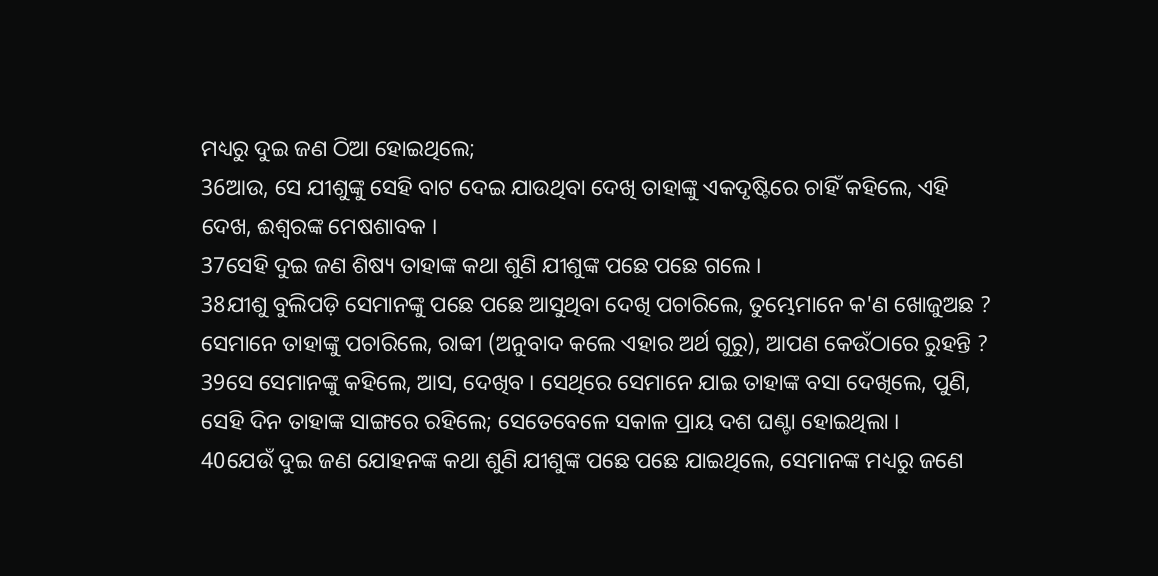ମଧ୍ୟରୁ ଦୁଇ ଜଣ ଠିଆ ହୋଇଥିଲେ;
36ଆଉ, ସେ ଯୀଶୁଙ୍କୁ ସେହି ବାଟ ଦେଇ ଯାଉଥିବା ଦେଖି ତାହାଙ୍କୁ ଏକଦୃଷ୍ଟିରେ ଚାହିଁ କହିଲେ, ଏହି ଦେଖ, ଈଶ୍ୱରଙ୍କ ମେଷଶାବକ ।
37ସେହି ଦୁଇ ଜଣ ଶିଷ୍ୟ ତାହାଙ୍କ କଥା ଶୁଣି ଯୀଶୁଙ୍କ ପଛେ ପଛେ ଗଲେ ।
38ଯୀଶୁ ବୁଲିପଡ଼ି ସେମାନଙ୍କୁ ପଛେ ପଛେ ଆସୁଥିବା ଦେଖି ପଚାରିଲେ, ତୁମ୍ଭେମାନେ କ'ଣ ଖୋଜୁଅଛ ? ସେମାନେ ତାହାଙ୍କୁ ପଚାରିଲେ, ରାବ୍ବୀ (ଅନୁବାଦ କଲେ ଏହାର ଅର୍ଥ ଗୁରୁ), ଆପଣ କେଉଁଠାରେ ରୁହନ୍ତି ?
39ସେ ସେମାନଙ୍କୁ କହିଲେ, ଆସ, ଦେଖିବ । ସେଥିରେ ସେମାନେ ଯାଇ ତାହାଙ୍କ ବସା ଦେଖିଲେ, ପୁଣି, ସେହି ଦିନ ତାହାଙ୍କ ସାଙ୍ଗରେ ରହିଲେ; ସେତେବେଳେ ସକାଳ ପ୍ରାୟ ଦଶ ଘଣ୍ଟା ହୋଇଥିଲା ।
40ଯେଉଁ ଦୁଇ ଜଣ ଯୋହନଙ୍କ କଥା ଶୁଣି ଯୀଶୁଙ୍କ ପଛେ ପଛେ ଯାଇଥିଲେ, ସେମାନଙ୍କ ମଧ୍ୟରୁ ଜଣେ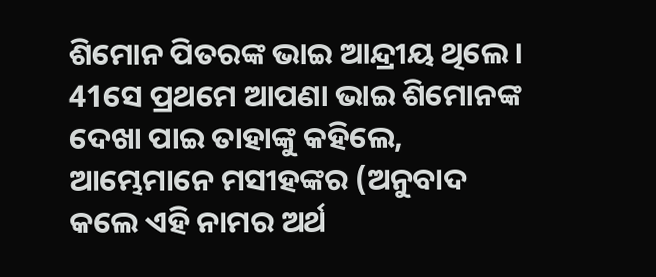ଶିମୋନ ପିତରଙ୍କ ଭାଇ ଆନ୍ଦ୍ରୀୟ ଥିଲେ ।
41ସେ ପ୍ରଥମେ ଆପଣା ଭାଇ ଶିମୋନଙ୍କ ଦେଖା ପାଇ ତାହାଙ୍କୁ କହିଲେ, ଆମ୍ଭେମାନେ ମସୀହଙ୍କର (ଅନୁବାଦ କଲେ ଏହି ନାମର ଅର୍ଥ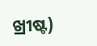ଖ୍ରୀଷ୍ଟ)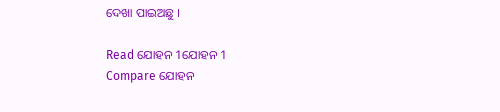ଦେଖା ପାଇଅଛୁ ।

Read ଯୋହନ 1ଯୋହନ 1
Compare ଯୋହନ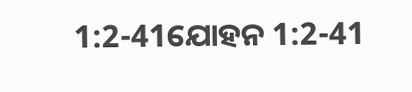1:2-41ଯୋହନ 1:2-41